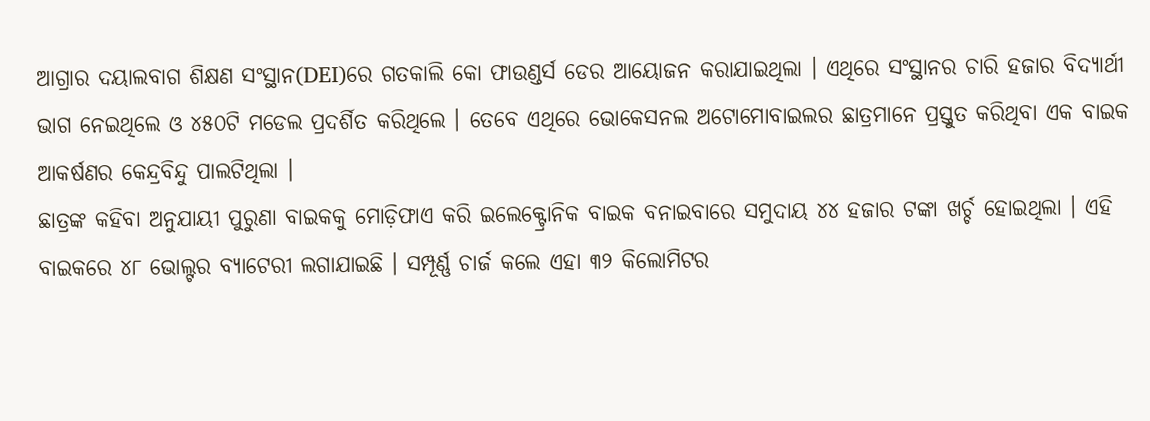ଆଗ୍ରାର ଦୟାଲବାଗ ଶିକ୍ଷଣ ସଂସ୍ଥାନ(DEI)ରେ ଗତକାଲି କୋ ଫାଉଣ୍ଡର୍ସ ଡେର ଆୟୋଜନ କରାଯାଇଥିଲା । ଏଥିରେ ସଂସ୍ଥାନର ଚାରି ହଜାର ବିଦ୍ୟାର୍ଥୀ ଭାଗ ନେଇଥିଲେ ଓ ୪୫୦ଟି ମଡେଲ ପ୍ରଦର୍ଶିତ କରିଥିଲେ । ତେବେ ଏଥିରେ ଭୋକେସନଲ ଅଟୋମୋବାଇଲର ଛାତ୍ରମାନେ ପ୍ରସ୍ତୁତ କରିଥିବା ଏକ ବାଇକ ଆକର୍ଷଣର କେନ୍ଦ୍ରବିନ୍ଦୁ ପାଲଟିଥିଲା ।
ଛାତ୍ରଙ୍କ କହିବା ଅନୁଯାୟୀ ପୁରୁଣା ବାଇକକୁ ମୋଡ଼ିଫାଏ କରି ଇଲେକ୍ଟ୍ରୋନିକ ବାଇକ ବନାଇବାରେ ସମୁଦାୟ ୪୪ ହଜାର ଟଙ୍କା ଖର୍ଚ୍ଚ ହୋଇଥିଲା । ଏହି ବାଇକରେ ୪୮ ଭୋଲ୍ଟର ବ୍ୟାଟେରୀ ଲଗାଯାଇଛି । ସମ୍ପୂର୍ଣ୍ଣ ଚାର୍ଜ କଲେ ଏହା ୩୨ କିଲୋମିଟର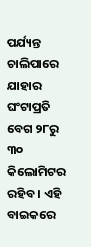ପର୍ଯ୍ୟନ୍ତ ଚାଲିପାରେ ଯାହାର ଘଂଟାପ୍ରତି ବେଗ ୨୮ରୁ ୩୦ କିଲୋମିଟର ରହିବ । ଏହି ବାଇକରେ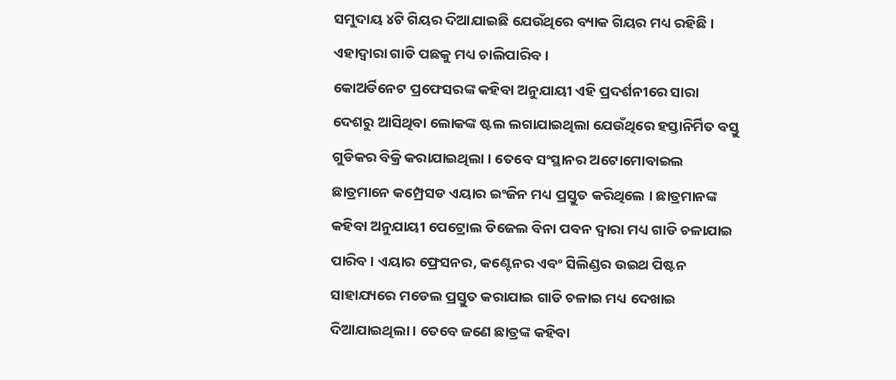ସମୁଦାୟ ୪ଟି ଗିୟର ଦିଆଯାଇଛି ଯେଉଁଥିରେ ବ୍ୟାକ ଗିୟର ମଧ୍ୟ ରହିଛି । ଏହାଦ୍ୱାରା ଗାଡି ପଛକୁ ମଧ୍ୟ ଚାଲିପାରିବ ।
କୋଅର୍ଡିନେଟ ପ୍ରଫେସରଙ୍କ କହିବା ଅନୁଯାୟୀ ଏହି ପ୍ରଦର୍ଶନୀରେ ସାରା ଦେଶରୁ ଆସିଥିବା ଲୋକଙ୍କ ଷ୍ଟଲ ଲଗାଯାଇଥିଲା ଯେଉଁଥିରେ ହସ୍ତାନିର୍ମିତ ବସ୍ତୁ ଗୁଡିକର ବିକ୍ରି କରାଯାଇଥିଲା । ତେବେ ସଂସ୍ଥାନର ଅଟୋମୋବାଇଲ ଛାତ୍ରମାନେ କମ୍ପ୍ରେସଡ ଏୟାର ଇଂଜିନ ମଧ୍ୟ ପ୍ରସ୍ତୁତ କରିଥିଲେ । ଛାତ୍ରମାନଙ୍କ କହିବା ଅନୁଯାୟୀ ପେଟ୍ରୋଲ ଡିଜେଲ ବିନା ପବନ ଦ୍ୱାରା ମଧ୍ୟ ଗାଡି ଚଳାଯାଇ ପାରିବ । ଏୟାର ଫ୍ରେସନର, କଣ୍ଟେନର ଏବଂ ସିଲିଣ୍ଡର ଉଇଥ ପିଷ୍ଟନ ସାହାଯ୍ୟରେ ମଡେଲ ପ୍ରସ୍ତୁତ କରାଯାଇ ଗାଡି ଚଳାଇ ମଧ୍ୟ ଦେଖାଇ ଦିଆଯାଇଥିଲା । ତେବେ ଜଣେ ଛାତ୍ରଙ୍କ କହିବା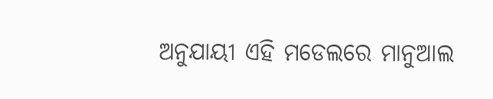ଅନୁଯାୟୀ ଏହି ମଡେଲରେ ମାନୁଆଲ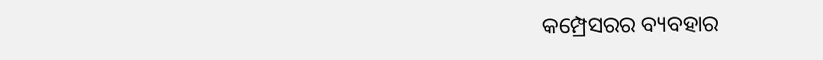କମ୍ପ୍ରେସରର ବ୍ୟବହାର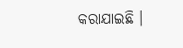କରାଯାଇଛି ।